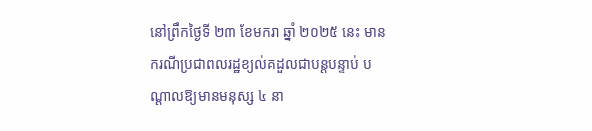នៅព្រឹកថ្ងៃទី ២៣ ខែមករា ឆ្នាំ ២០២៥ នេះ មានករណីប្រជាពលរដ្ឋខ្យល់គដួលជាបន្ដបន្ទាប់ បណ្ដាលឱ្យមានមនុស្ស ៤ នា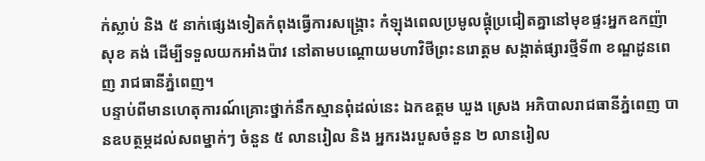ក់ស្លាប់ និង ៥ នាក់ផ្សេងទៀតកំពុងធ្វើការសង្គ្រោះ កំឡុងពេលប្រមូលផ្ដុំប្រជៀតគ្នានៅមុខផ្ទះអ្នកឧកញ៉ា សុខ គង់ ដើម្បីទទួលយកអាំងប៉ាវ នៅតាមបណ្ដោយមហាវិថីព្រះនរោត្តម សង្កាត់ផ្សារថ្មីទី៣ ខណ្ឌដូនពេញ រាជធានីភ្នំពេញ។
បន្ទាប់ពីមានហេតុការណ៍គ្រោះថ្នាក់នឹកស្មានពុំដល់នេះ ឯកឧត្តម ឃួង ស្រេង អភិបាលរាជធានីភ្នំពេញ បានឧបត្ថម្ភដល់សពម្នាក់ៗ ចំនួន ៥ លានរៀល និង អ្នករងរបួសចំនួន ២ លានរៀល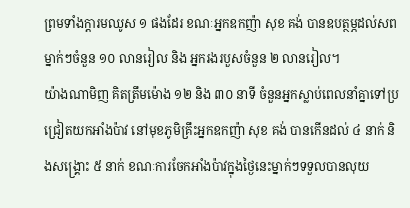ព្រមទាំងក្តារមឈូស ១ ផងដែរ ខណៈអ្នកឧកញ៉ា សុខ គង់ បានឧបត្ថម្ភដល់សពម្នាក់ៗចំនួន ១០ លានរៀល និង អ្នករងរបួសចំនួន ២ លានរៀល។
យ៉ាងណាមិញ គិតត្រឹមម៉ោង ១២ និង ៣០ នាទី ចំនួនអ្នកស្លាប់ពេលនាំគ្នាទៅប្រជ្រៀតយកអាំងប៉ាវ នៅមុខភូមិគ្រឹះអ្នកឧកញ៉ា សុខ គង់ បានកើនដល់ ៤ នាក់ និងសង្គ្រោះ ៥ នាក់ ខណៈការចែកអាំងប៉ាវក្នុងថ្ងៃនេះម្នាក់ៗទទួលបានលុយ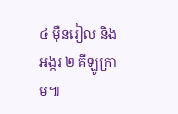៤ ម៉ឺនរៀល និង អង្ករ ២ គីឡូក្រាម៕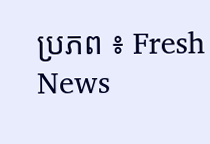ប្រភព ៖ Fresh News